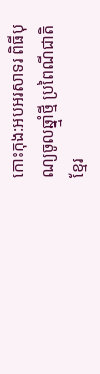កោះកុង:អបអរសាទរ ពិធីបុណ្យចូលឆ្នាំ្មថ្មី ប្រពៃណីជាតិខ្មែរ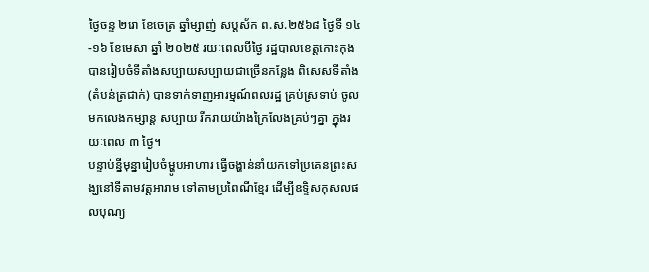ថ្ងៃចន្ទ ២រោ ខែចេត្រ ឆ្នាំម្សាញ់ សប្តស័ក ព.ស.២៥៦៨ ថ្ងៃទី ១៤-១៦ ខែមេសា ឆ្នាំ ២០២៥ រយៈពេលបីថ្ងៃ រដ្ឋបាលខេត្តកោះកុងបានរៀបចំទីតាំងសប្បាយសប្បាយជាច្រើនកន្លែង ពិសេសទីតាំង (តំបន់ត្រជាក់) បានទាក់ទាញអារម្មណ៍ពលរដ្ឋ គ្រប់ស្រទាប់ ចូលមកលេងកម្សាន្ត សប្បាយ រីករាយយ៉ាងក្រៃលែងគ្រប់ៗគ្នា ក្នុងរយៈពេល ៣ ថ្ងៃ។
បន្ទាប់ន្នីមុន្នារៀបចំម្ហូបអាហារ ធ្វើចង្ហាន់នាំយកទៅប្រគេនព្រះសង្ឃនៅទីតាមវត្តអារាម ទៅតាមប្រពៃណីខ្មែរ ដើម្បីឧទ្ទិសកុសលផលបុណ្យ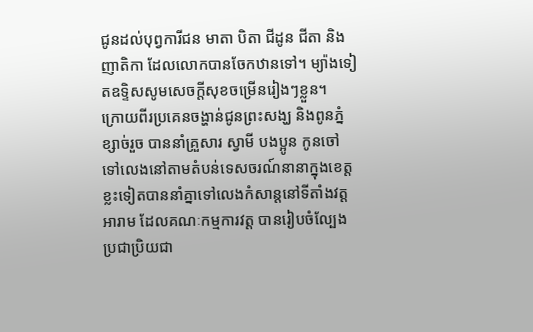ជូនដល់បុព្វការីជន មាតា បិតា ជីដូន ជីតា និងញាតិកា ដែលលោកបានចែកឋានទៅ។ ម្យ៉ាងទៀតឧទ្ទិសសូមសេចក្តីសុខចម្រើនរៀងៗខ្លួន។
ក្រោយពីរប្រគេនចង្ហាន់ជូនព្រះសង្ឃ និងពូនភ្នំខ្សាច់រួច បាននាំគ្រួសារ ស្វាមី បងប្អូន កូនចៅ ទៅលេងនៅតាមតំបន់ទេសចរណ៍នានាក្នុងខេត្ត ខ្លះទៀតបាននាំគ្នាទៅលេងកំសាន្តនៅទីតាំងវត្តអារាម ដែលគណៈកម្មការវត្ត បានរៀបចំល្បែងប្រជាប្រិយជា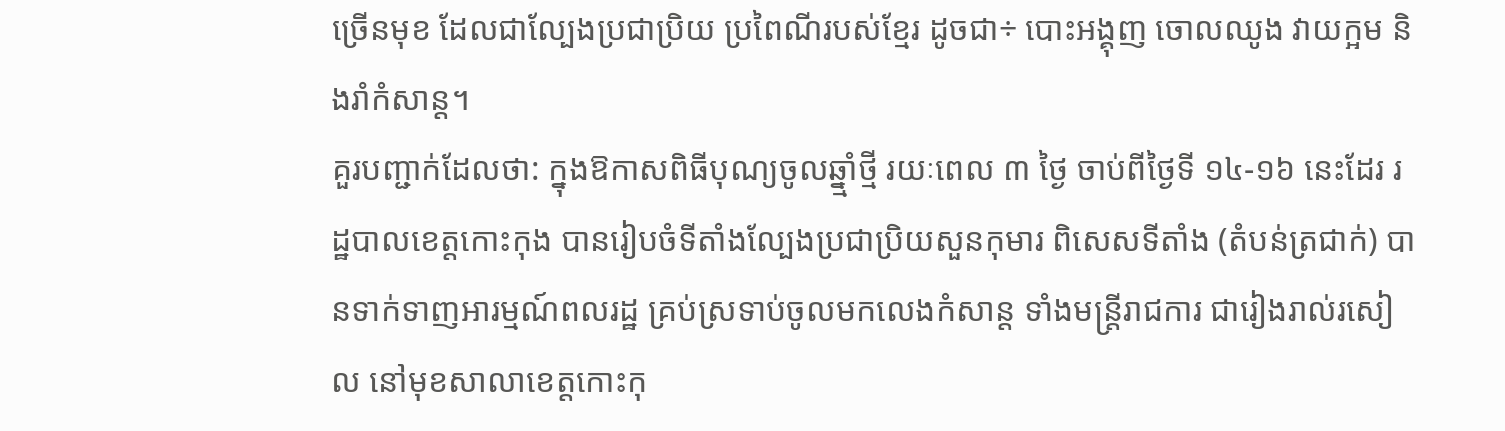ច្រើនមុខ ដែលជាល្បែងប្រជាប្រិយ ប្រពៃណីរបស់ខ្មែរ ដូចជា÷ បោះអង្គុញ ចោលឈូង វាយក្អម និងរាំកំសាន្ត។
គួរបញ្ជាក់ដែលថា: ក្នុងឱកាសពិធីបុណ្យចូលឆ្នាំ្មថ្មី រយៈពេល ៣ ថ្ងៃ ចាប់ពីថ្ងៃទី ១៤-១៦ នេះដែរ រដ្ឋបាលខេត្តកោះកុង បានរៀបចំទីតាំងល្បែងប្រជាប្រិយសួនកុមារ ពិសេសទីតាំង (តំបន់ត្រជាក់) បានទាក់ទាញអារម្មណ៍ពលរដ្ឋ គ្រប់ស្រទាប់ចូលមកលេងកំសាន្ត ទាំងមន្ត្រីរាជការ ជារៀងរាល់រសៀល នៅមុខសាលាខេត្តកោះកុ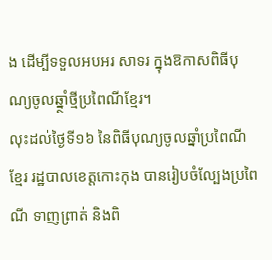ង ដើម្បីទទួលអបអរ សាទរ ក្នុងឱកាសពិធីបុណ្យចូលឆ្នាំ្ថថ្មីប្រពៃណីខ្មែរ។
លុះដល់ថ្ងៃទី១៦ នៃពិធីបុណ្យចូលឆ្នាំប្រពៃណីខ្មែរ រដ្ឋបាលខេត្តកោះកុង បានរៀបចំល្បែងប្រពៃណី ទាញព្រាត់ និងពិ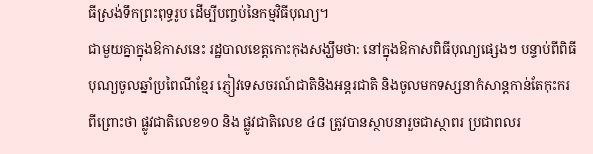ធីស្រង់ទឹកព្រះពុទ្ធរូប ដើម្បីបញ្ចប់នៃកម្មវិធីបុណ្យ។
ជាមួយគ្នាក្នុងឱកាសនេះ រដ្ឋបាលខេត្តកោះកុងសង្ឃឹមថា: នៅក្នុងឱកាសពិធីបុណ្យផ្សេងៗ បន្ទាប់ពីពិធីបុណ្យចូលឆ្នាំប្រពៃណីខ្មែរ ភ្ញៀវទេសចរណ៍ជាតិនិងអន្តរជាតិ និងចូលមកទស្សនាកំសាន្តកាន់តែកុះករ ពីព្រោះថា ផ្លូវជាតិលេខ១០ និង ផ្លូវជាតិលេខ ៤៨ ត្រូវបានស្ថាបនារួចជាស្ថាពរ ប្រជាពលរ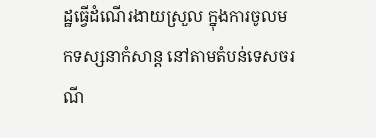ដ្ឋធ្វើដំណើរងាយស្រួល ក្នុងការចូលមកទស្សនាកំសាន្ត នៅតាមតំបន់ទេសចរណី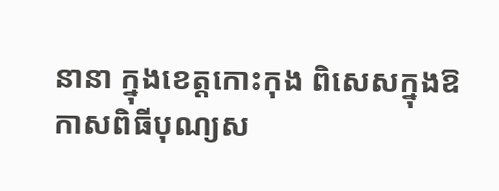នានា ក្នុងខេត្តកោះកុង ពិសេសក្នុងឱកាសពិធីបុណ្យស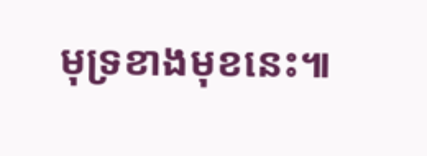មុទ្រខាងមុខនេះ៕